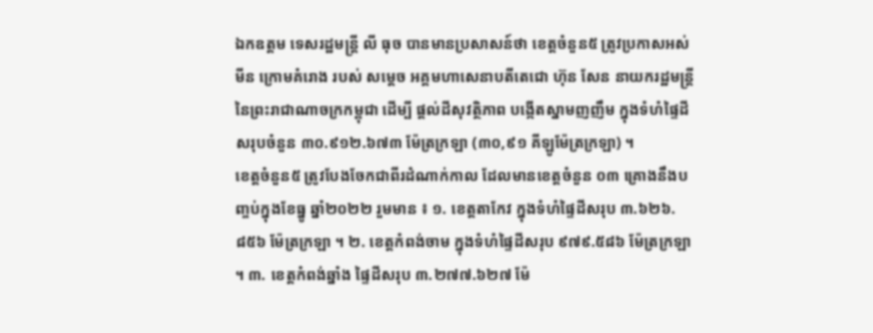ឯកឧត្តម ទេសរដ្ឋមន្រ្តី លី ធុច បានមានប្រសាសន៍ថា ខេត្តចំនួន៥ ត្រូវប្រកាសអស់មីន ក្រោមគំរោង របស់ សម្តេច អគ្គមហាសេនាបតីតេជោ ហ៊ុន សែន នាយករដ្ឋមន្រ្តីនៃព្រះរាជាណាចក្រកម្ពុជា ដើម្បី ផ្តល់ដីសុវត្ថិភាព បង្កើតស្នាមញញឹម ក្នុងទំហំផ្ទៃដីសរុបចំនួន ៣០.៩១២.៦៧៣ ម៉ែត្រក្រឡា (៣០,៩១ គីឡូម៉ែត្រក្រឡា) ។
ខេត្តចំនួន៥ ត្រូវបែងចែកជាពីរដំណាក់កាល ដែលមានខេត្តចំនួន ០៣ គ្រោងនឹងបញ្ចប់ក្នុងខែធ្នូ ឆ្នាំ២០២២ រួមមាន ៖ ១. ខេត្តតាកែវ ក្នុងទំហំផ្ទៃដីសរុប ៣.៦២៦.៨៥៦ ម៉ែត្រក្រឡា ។ ២. ខេត្តកំពង់ចាម ក្នុងទំហំផ្ទៃដីសរុប ៩៧៩.៥៨៦ ម៉ែត្រក្រឡា ។ ៣. ខេត្តកំពង់ឆ្នាំង ផ្ទៃដីសរុប ៣.២៧៧.៦២៧ ម៉ែ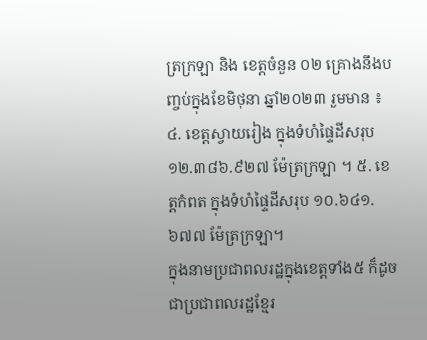ត្រក្រឡា និង ខេត្តចំនួន ០២ គ្រោងនឹងបញ្ចប់ក្នុងខែមិថុនា ឆ្នាំ២០២៣ រួមមាន ៖ ៤. ខេត្តស្វាយរៀង ក្នុងទំហំផ្ទៃដីសរុប ១២.៣៨៦.៩២៧ ម៉ែត្រក្រឡា ។ ៥. ខេត្តកំពត ក្នុងទំហំផ្ទៃដីសរុប ១០.៦៤១.៦៧៧ ម៉ែត្រក្រឡា។
ក្នុងនាមប្រជាពលរដ្ឋក្នុងខេត្តទាំង៥ ក៏ដូចជាប្រជាពលរដ្ឋខ្មែរ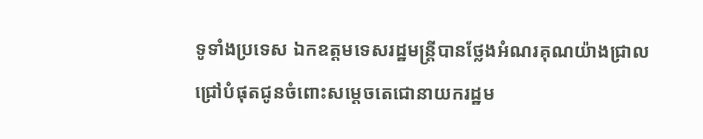ទូទាំងប្រទេស ឯកឧត្ដមទេសរដ្ឋមន្រ្តីបានថ្លែងអំណរគុណយ៉ាងជ្រាលជ្រៅបំផុតជូនចំពោះសម្តេចតេជោនាយករដ្ឋម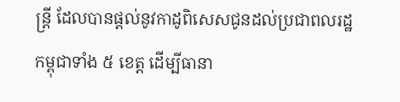ន្រ្តី ដែលបានផ្តល់នូវកាដូពិសេសជូនដល់ប្រជាពលរដ្ឋកម្ពុជាទាំង ៥ ខេត្ត ដើម្បីធានា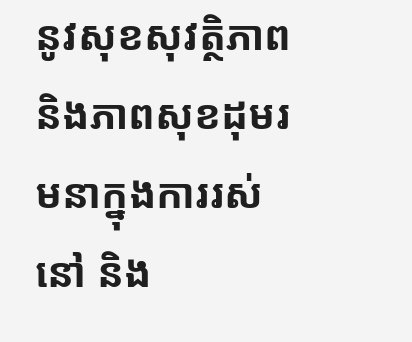នូវសុខសុវត្ថិភាព និងភាពសុខដុមរមនាក្នុងការរស់នៅ និង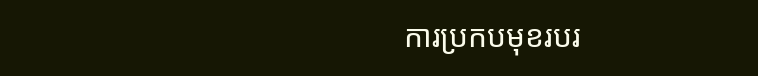ការប្រកបមុខរបរ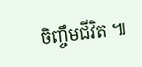ចិញ្ចឹមជីវិត ៕